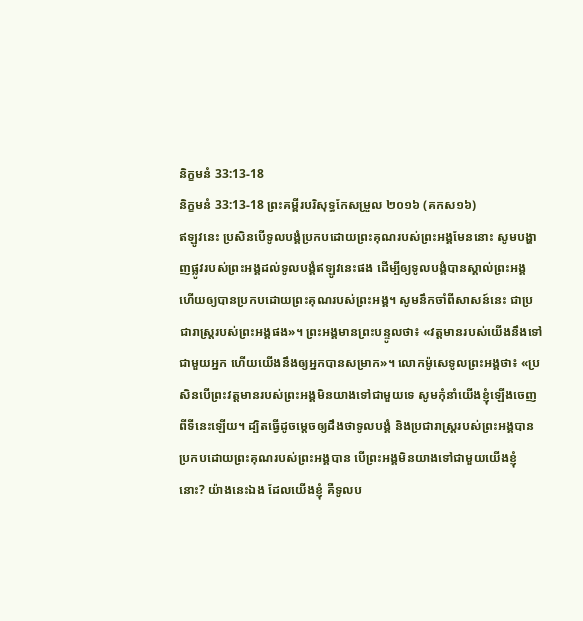និក្ខមនំ 33:13-18
និក្ខមនំ 33:13-18 ព្រះគម្ពីរបរិសុទ្ធកែសម្រួល ២០១៦ (គកស១៦)
ឥឡូវនេះ ប្រសិនបើទូលបង្គំប្រកបដោយព្រះគុណរបស់ព្រះអង្គមែននោះ សូមបង្ហាញផ្លូវរបស់ព្រះអង្គដល់ទូលបង្គំឥឡូវនេះផង ដើម្បីឲ្យទូលបង្គំបានស្គាល់ព្រះអង្គ ហើយឲ្យបានប្រកបដោយព្រះគុណរបស់ព្រះអង្គ។ សូមនឹកចាំពីសាសន៍នេះ ជាប្រជារាស្ត្ររបស់ព្រះអង្គផង»។ ព្រះអង្គមានព្រះបន្ទូលថា៖ «វត្តមានរបស់យើងនឹងទៅជាមួយអ្នក ហើយយើងនឹងឲ្យអ្នកបានសម្រាក»។ លោកម៉ូសេទូលព្រះអង្គថា៖ «ប្រសិនបើព្រះវត្តមានរបស់ព្រះអង្គមិនយាងទៅជាមួយទេ សូមកុំនាំយើងខ្ញុំឡើងចេញពីទីនេះឡើយ។ ដ្បិតធ្វើដូចម្តេចឲ្យដឹងថាទូលបង្គំ និងប្រជារាស្ត្ររបស់ព្រះអង្គបានប្រកបដោយព្រះគុណរបស់ព្រះអង្គបាន បើព្រះអង្គមិនយាងទៅជាមួយយើងខ្ញុំនោះ? យ៉ាងនេះឯង ដែលយើងខ្ញុំ គឺទូលប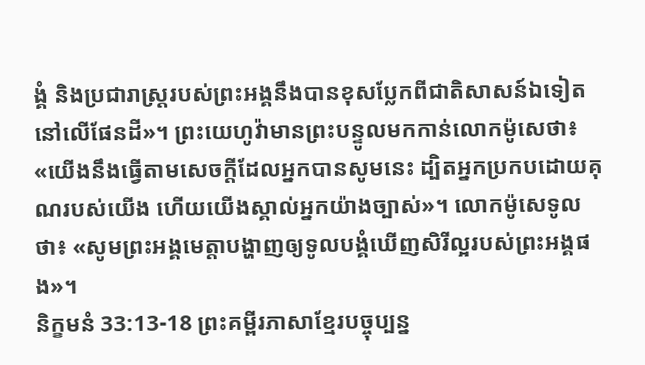ង្គំ និងប្រជារាស្ត្ររបស់ព្រះអង្គនឹងបានខុសប្លែកពីជាតិសាសន៍ឯទៀតនៅលើផែនដី»។ ព្រះយេហូវ៉ាមានព្រះបន្ទូលមកកាន់លោកម៉ូសេថា៖ «យើងនឹងធ្វើតាមសេចក្ដីដែលអ្នកបានសូមនេះ ដ្បិតអ្នកប្រកបដោយគុណរបស់យើង ហើយយើងស្គាល់អ្នកយ៉ាងច្បាស់»។ លោកម៉ូសេទូលថា៖ «សូមព្រះអង្គមេត្តាបង្ហាញឲ្យទូលបង្គំឃើញសិរីល្អរបស់ព្រះអង្គផង»។
និក្ខមនំ 33:13-18 ព្រះគម្ពីរភាសាខ្មែរបច្ចុប្បន្ន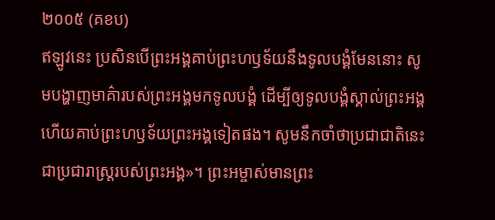២០០៥ (គខប)
ឥឡូវនេះ ប្រសិនបើព្រះអង្គគាប់ព្រះហឫទ័យនឹងទូលបង្គំមែននោះ សូមបង្ហាញមាគ៌ារបស់ព្រះអង្គមកទូលបង្គំ ដើម្បីឲ្យទូលបង្គំស្គាល់ព្រះអង្គ ហើយគាប់ព្រះហឫទ័យព្រះអង្គទៀតផង។ សូមនឹកចាំថាប្រជាជាតិនេះជាប្រជារាស្ត្ររបស់ព្រះអង្គ»។ ព្រះអម្ចាស់មានព្រះ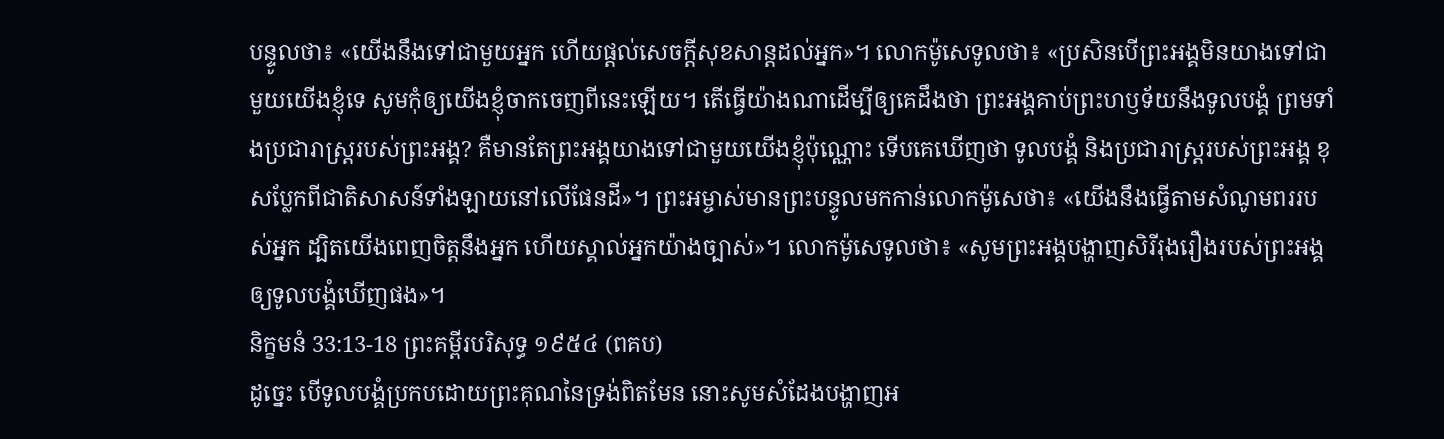បន្ទូលថា៖ «យើងនឹងទៅជាមួយអ្នក ហើយផ្ដល់សេចក្ដីសុខសាន្តដល់អ្នក»។ លោកម៉ូសេទូលថា៖ «ប្រសិនបើព្រះអង្គមិនយាងទៅជាមួយយើងខ្ញុំទេ សូមកុំឲ្យយើងខ្ញុំចាកចេញពីនេះឡើយ។ តើធ្វើយ៉ាងណាដើម្បីឲ្យគេដឹងថា ព្រះអង្គគាប់ព្រះហឫទ័យនឹងទូលបង្គំ ព្រមទាំងប្រជារាស្ត្ររបស់ព្រះអង្គ? គឺមានតែព្រះអង្គយាងទៅជាមួយយើងខ្ញុំប៉ុណ្ណោះ ទើបគេឃើញថា ទូលបង្គំ និងប្រជារាស្ត្ររបស់ព្រះអង្គ ខុសប្លែកពីជាតិសាសន៍ទាំងឡាយនៅលើផែនដី»។ ព្រះអម្ចាស់មានព្រះបន្ទូលមកកាន់លោកម៉ូសេថា៖ «យើងនឹងធ្វើតាមសំណូមពររបស់អ្នក ដ្បិតយើងពេញចិត្តនឹងអ្នក ហើយស្គាល់អ្នកយ៉ាងច្បាស់»។ លោកម៉ូសេទូលថា៖ «សូមព្រះអង្គបង្ហាញសិរីរុងរឿងរបស់ព្រះអង្គឲ្យទូលបង្គំឃើញផង»។
និក្ខមនំ 33:13-18 ព្រះគម្ពីរបរិសុទ្ធ ១៩៥៤ (ពគប)
ដូច្នេះ បើទូលបង្គំប្រកបដោយព្រះគុណនៃទ្រង់ពិតមែន នោះសូមសំដែងបង្ហាញអ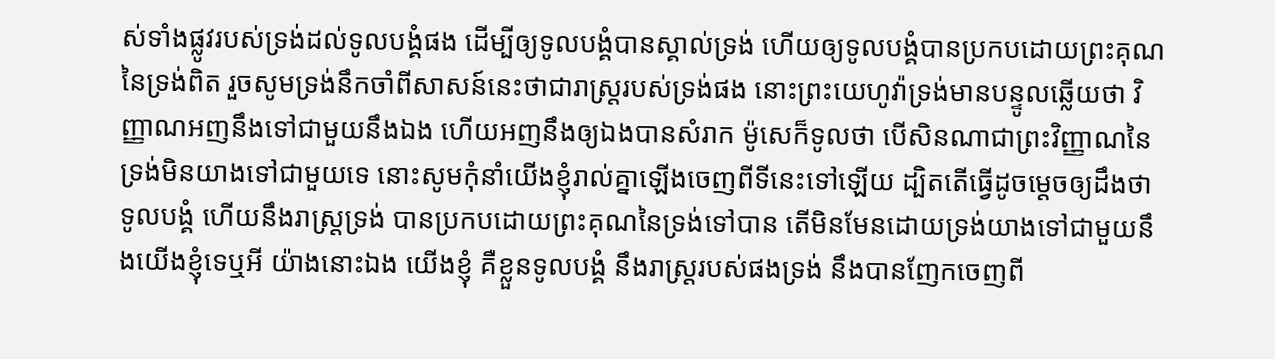ស់ទាំងផ្លូវរបស់ទ្រង់ដល់ទូលបង្គំផង ដើម្បីឲ្យទូលបង្គំបានស្គាល់ទ្រង់ ហើយឲ្យទូលបង្គំបានប្រកបដោយព្រះគុណនៃទ្រង់ពិត រួចសូមទ្រង់នឹកចាំពីសាសន៍នេះថាជារាស្ត្ររបស់ទ្រង់ផង នោះព្រះយេហូវ៉ាទ្រង់មានបន្ទូលឆ្លើយថា វិញ្ញាណអញនឹងទៅជាមួយនឹងឯង ហើយអញនឹងឲ្យឯងបានសំរាក ម៉ូសេក៏ទូលថា បើសិនណាជាព្រះវិញ្ញាណនៃទ្រង់មិនយាងទៅជាមួយទេ នោះសូមកុំនាំយើងខ្ញុំរាល់គ្នាឡើងចេញពីទីនេះទៅឡើយ ដ្បិតតើធ្វើដូចម្តេចឲ្យដឹងថា ទូលបង្គំ ហើយនឹងរាស្ត្រទ្រង់ បានប្រកបដោយព្រះគុណនៃទ្រង់ទៅបាន តើមិនមែនដោយទ្រង់យាងទៅជាមួយនឹងយើងខ្ញុំទេឬអី យ៉ាងនោះឯង យើងខ្ញុំ គឺខ្លួនទូលបង្គំ នឹងរាស្ត្ររបស់ផងទ្រង់ នឹងបានញែកចេញពី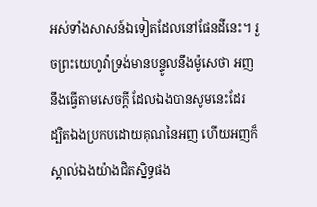អស់ទាំងសាសន៍ឯទៀតដែលនៅផែនដីនេះ។ រួចព្រះយេហូវ៉ាទ្រង់មានបន្ទូលនឹងម៉ូសេថា អញនឹងធ្វើតាមសេចក្ដី ដែលឯងបានសូមនេះដែរ ដ្បិតឯងប្រកបដោយគុណនៃអញ ហើយអញក៏ស្គាល់ឯងយ៉ាងជិតស្និទ្ធផង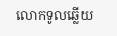លោកទូលឆ្លើយ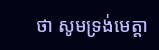ថា សូមទ្រង់មេត្តា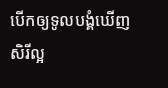បើកឲ្យទូលបង្គំឃើញសិរីល្អ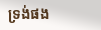ទ្រង់ផង